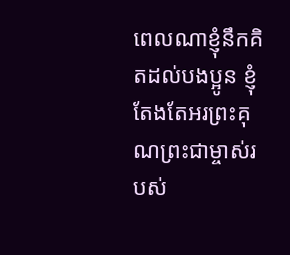ពេលណាខ្ញុំនឹកគិតដល់បងប្អូន ខ្ញុំតែងតែអរព្រះគុណព្រះជាម្ចាស់របស់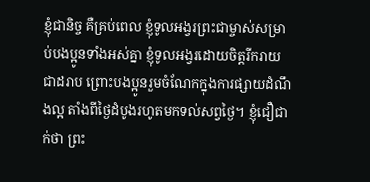ខ្ញុំជានិច្ច គឺគ្រប់ពេល ខ្ញុំទូលអង្វរព្រះជាម្ចាស់សម្រាប់បងប្អូនទាំងអស់គ្នា ខ្ញុំទូលអង្វរដោយចិត្តរីករាយជាដរាប ព្រោះបងប្អូនរួមចំណែកក្នុងការផ្សាយដំណឹងល្អ តាំងពីថ្ងៃដំបូងរហូតមកទល់សព្វថ្ងៃ។ ខ្ញុំជឿជាក់ថា ព្រះ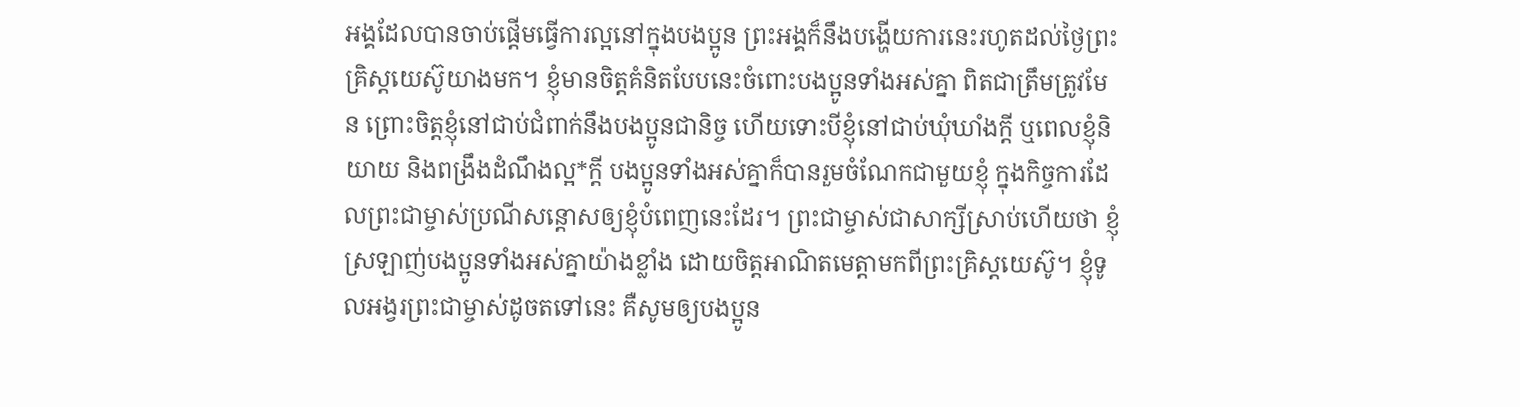អង្គដែលបានចាប់ផ្ដើមធ្វើការល្អនៅក្នុងបងប្អូន ព្រះអង្គក៏នឹងបង្ហើយការនេះរហូតដល់ថ្ងៃព្រះគ្រិស្តយេស៊ូយាងមក។ ខ្ញុំមានចិត្តគំនិតបែបនេះចំពោះបងប្អូនទាំងអស់គ្នា ពិតជាត្រឹមត្រូវមែន ព្រោះចិត្តខ្ញុំនៅជាប់ជំពាក់នឹងបងប្អូនជានិច្ច ហើយទោះបីខ្ញុំនៅជាប់ឃុំឃាំងក្ដី ឬពេលខ្ញុំនិយាយ និងពង្រឹងដំណឹងល្អ*ក្ដី បងប្អូនទាំងអស់គ្នាក៏បានរួមចំណែកជាមួយខ្ញុំ ក្នុងកិច្ចការដែលព្រះជាម្ចាស់ប្រណីសន្ដោសឲ្យខ្ញុំបំពេញនេះដែរ។ ព្រះជាម្ចាស់ជាសាក្សីស្រាប់ហើយថា ខ្ញុំស្រឡាញ់បងប្អូនទាំងអស់គ្នាយ៉ាងខ្លាំង ដោយចិត្តអាណិតមេត្តាមកពីព្រះគ្រិស្តយេស៊ូ។ ខ្ញុំទូលអង្វរព្រះជាម្ចាស់ដូចតទៅនេះ គឺសូមឲ្យបងប្អូន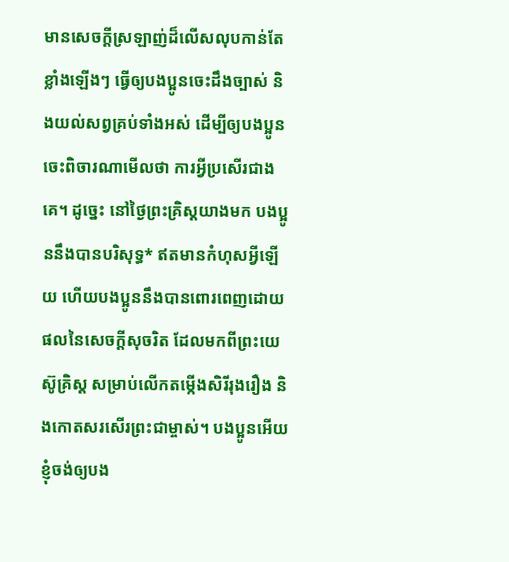មានសេចក្ដីស្រឡាញ់ដ៏លើសលុបកាន់តែខ្លាំងឡើងៗ ធ្វើឲ្យបងប្អូនចេះដឹងច្បាស់ និងយល់សព្វគ្រប់ទាំងអស់ ដើម្បីឲ្យបងប្អូនចេះពិចារណាមើលថា ការអ្វីប្រសើរជាងគេ។ ដូច្នេះ នៅថ្ងៃព្រះគ្រិស្តយាងមក បងប្អូននឹងបានបរិសុទ្ធ* ឥតមានកំហុសអ្វីឡើយ ហើយបងប្អូននឹងបានពោរពេញដោយផលនៃសេចក្ដីសុចរិត ដែលមកពីព្រះយេស៊ូគ្រិស្ត សម្រាប់លើកតម្កើងសិរីរុងរឿង និងកោតសរសើរព្រះជាម្ចាស់។ បងប្អូនអើយ ខ្ញុំចង់ឲ្យបង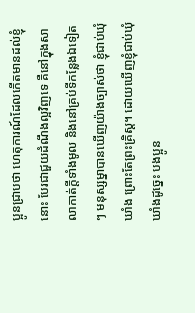ប្អូនជ្រាបថា ហេតុការណ៍ដែលកើតមានដល់ខ្ញុំនោះ បែរជាជួយដំណឹងល្អវិញទេ គឺនៅក្នុងសាលាកាត់ក្ដីទាំងមូល និងនៅគ្រប់ទីកន្លែងឯទៀតៗ មនុស្សម្នាបានឃើញយ៉ាងច្បាស់ថា ខ្ញុំជាប់ឃុំឃាំង ព្រោះតែព្រះគ្រិស្ត។ ដោយឃើញខ្ញុំជាប់ឃុំឃាំងដូច្នេះ បងប្អូន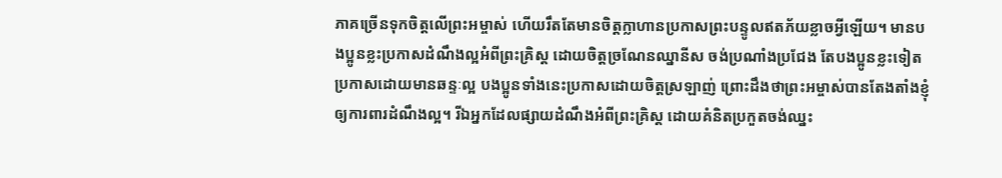ភាគច្រើនទុកចិត្តលើព្រះអម្ចាស់ ហើយរឹតតែមានចិត្តក្លាហានប្រកាសព្រះបន្ទូលឥតភ័យខ្លាចអ្វីឡើយ។ មានបងប្អូនខ្លះប្រកាសដំណឹងល្អអំពីព្រះគ្រិស្ត ដោយចិត្តច្រណែនឈ្នានីស ចង់ប្រណាំងប្រជែង តែបងប្អូនខ្លះទៀតប្រកាសដោយមានឆន្ទៈល្អ បងប្អូនទាំងនេះប្រកាសដោយចិត្តស្រឡាញ់ ព្រោះដឹងថាព្រះអម្ចាស់បានតែងតាំងខ្ញុំឲ្យការពារដំណឹងល្អ។ រីឯអ្នកដែលផ្សាយដំណឹងអំពីព្រះគ្រិស្ត ដោយគំនិតប្រកួតចង់ឈ្នះ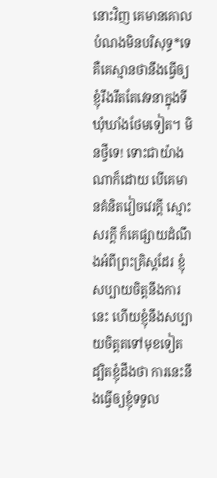នោះវិញ គេមានគោលបំណងមិនបរិសុទ្ធ*ទេ គឺគេស្មានថានឹងធ្វើឲ្យខ្ញុំរឹងរឹតតែវេទនាក្នុងទីឃុំឃាំងថែមទៀត។ មិនថ្វីទេ! ទោះជាយ៉ាងណាក៏ដោយ បើគេមានគំនិតវៀចវេរក្ដី ស្មោះសរក្ដី ក៏គេផ្សាយដំណឹងអំពីព្រះគ្រិស្តដែរ ខ្ញុំសប្បាយចិត្តនឹងការនេះ ហើយខ្ញុំនឹងសប្បាយចិត្តតទៅមុខទៀត ដ្បិតខ្ញុំដឹងថា ការនេះនឹងធ្វើឲ្យខ្ញុំទទួល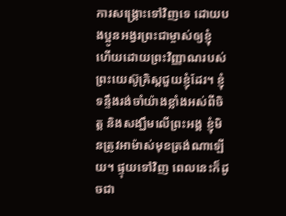ការសង្គ្រោះទៅវិញទេ ដោយបងប្អូនអង្វរព្រះជាម្ចាស់ឲ្យខ្ញុំ ហើយដោយព្រះវិញ្ញាណរបស់ព្រះយេស៊ូគ្រិស្តជួយខ្ញុំដែរ។ ខ្ញុំទន្ទឹងរង់ចាំយ៉ាងខ្លាំងអស់ពីចិត្ត និងសង្ឃឹមលើព្រះអង្គ ខ្ញុំមិនត្រូវអាម៉ាស់មុខត្រង់ណាឡើយ។ ផ្ទុយទៅវិញ ពេលនេះក៏ដូចជា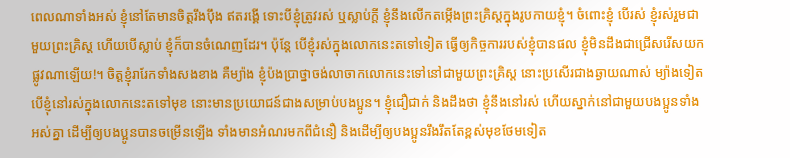ពេលណាទាំងអស់ ខ្ញុំនៅតែមានចិត្តរឹងប៉ឹង ឥតរង្គើ ទោះបីខ្ញុំត្រូវរស់ ឬស្លាប់ក្ដី ខ្ញុំនឹងលើកតម្កើងព្រះគ្រិស្តក្នុងរូបកាយខ្ញុំ។ ចំពោះខ្ញុំ បើរស់ ខ្ញុំរស់រួមជាមួយព្រះគ្រិស្ត ហើយបើស្លាប់ ខ្ញុំក៏បានចំណេញដែរ។ ប៉ុន្តែ បើខ្ញុំរស់ក្នុងលោកនេះតទៅទៀត ធ្វើឲ្យកិច្ចការរបស់ខ្ញុំបានផល ខ្ញុំមិនដឹងជាជ្រើសរើសយកផ្លូវណាឡើយ!។ ចិត្តខ្ញុំរារែកទាំងសងខាង គឺម្យ៉ាង ខ្ញុំប៉ងប្រាថ្នាចង់លាចាកលោកនេះទៅនៅជាមួយព្រះគ្រិស្ត នោះប្រសើរជាងឆ្ងាយណាស់ ម្យ៉ាងទៀត បើខ្ញុំនៅរស់ក្នុងលោកនេះតទៅមុខ នោះមានប្រយោជន៍ជាងសម្រាប់បងប្អូន។ ខ្ញុំជឿជាក់ និងដឹងថា ខ្ញុំនឹងនៅរស់ ហើយស្នាក់នៅជាមួយបងប្អូនទាំងអស់គ្នា ដើម្បីឲ្យបងប្អូនបានចម្រើនឡើង ទាំងមានអំណរមកពីជំនឿ និងដើម្បីឲ្យបងប្អូនរឹងរឹតតែខ្ពស់មុខថែមទៀត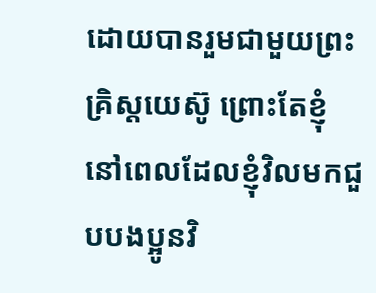ដោយបានរួមជាមួយព្រះគ្រិស្តយេស៊ូ ព្រោះតែខ្ញុំ នៅពេលដែលខ្ញុំវិលមកជួបបងប្អូនវិ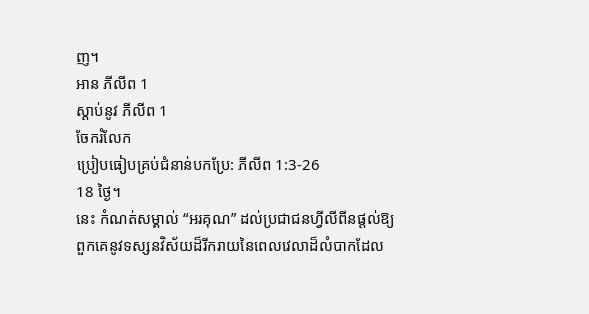ញ។
អាន ភីលីព 1
ស្ដាប់នូវ ភីលីព 1
ចែករំលែក
ប្រៀបធៀបគ្រប់ជំនាន់បកប្រែ: ភីលីព 1:3-26
18 ថ្ងៃ។
នេះ កំណត់សម្គាល់ “អរគុណ” ដល់ប្រជាជនហ្វីលីពីនផ្តល់ឱ្យពួកគេនូវទស្សនវិស័យដ៏រីករាយនៃពេលវេលាដ៏លំបាកដែល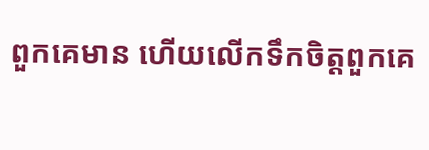ពួកគេមាន ហើយលើកទឹកចិត្តពួកគេ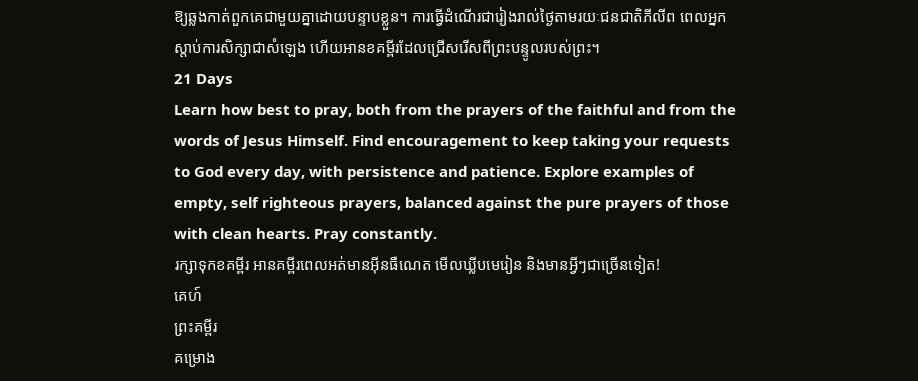ឱ្យឆ្លងកាត់ពួកគេជាមួយគ្នាដោយបន្ទាបខ្លួន។ ការធ្វើដំណើរជារៀងរាល់ថ្ងៃតាមរយៈជនជាតិភីលីព ពេលអ្នកស្តាប់ការសិក្សាជាសំឡេង ហើយអានខគម្ពីរដែលជ្រើសរើសពីព្រះបន្ទូលរបស់ព្រះ។
21 Days
Learn how best to pray, both from the prayers of the faithful and from the words of Jesus Himself. Find encouragement to keep taking your requests to God every day, with persistence and patience. Explore examples of empty, self righteous prayers, balanced against the pure prayers of those with clean hearts. Pray constantly.
រក្សាទុកខគម្ពីរ អានគម្ពីរពេលអត់មានអ៊ីនធឺណេត មើលឃ្លីបមេរៀន និងមានអ្វីៗជាច្រើនទៀត!
គេហ៍
ព្រះគម្ពីរ
គម្រោង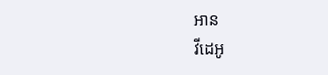អាន
វីដេអូ